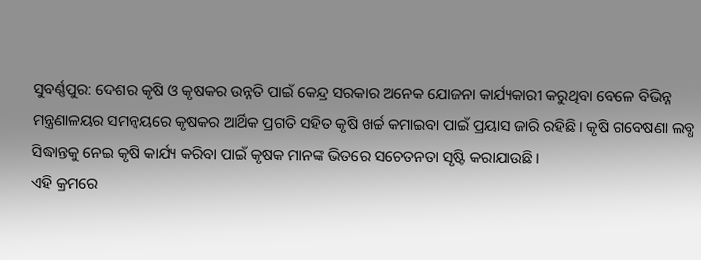ସୁବର୍ଣ୍ଣପୁର: ଦେଶର କୃଷି ଓ କୃଷକର ଉନ୍ନତି ପାଇଁ କେନ୍ଦ୍ର ସରକାର ଅନେକ ଯୋଜନା କାର୍ଯ୍ୟକାରୀ କରୁଥିବା ବେଳେ ବିଭିନ୍ନ ମନ୍ତ୍ରଣାଳୟର ସମନ୍ବୟରେ କୃଷକର ଆର୍ଥିକ ପ୍ରଗତି ସହିତ କୃଷି ଖର୍ଚ୍ଚ କମାଇବା ପାଇଁ ପ୍ରୟାସ ଜାରି ରହିଛି। କୃଷି ଗବେଷଣା ଲବ୍ଧ ସିଦ୍ଧାନ୍ତକୁ ନେଇ କୃଷି କାର୍ଯ୍ୟ କରିବା ପାଇଁ କୃଷକ ମାନଙ୍କ ଭିତରେ ସଚେତନତା ସୃଷ୍ଟି କରାଯାଉଛି।
ଏହି କ୍ରମରେ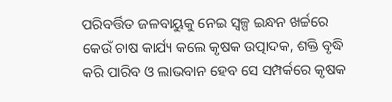ପରିବର୍ତ୍ତିତ ଜଳବାୟୁକୁ ନେଇ ସ୍ବଳ୍ପ ଇନ୍ଧନ ଖର୍ଚ୍ଚରେ କେଉଁ ଚାଷ କାର୍ଯ୍ୟ କଲେ କୃଷକ ଉତ୍ପାଦକ, ଶକ୍ତି ବୃଦ୍ଧି କରି ପାରିବ ଓ ଲାଭବାନ ହେବ ସେ ସମ୍ପର୍କରେ କୃଷକ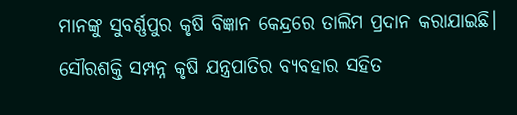ମାନଙ୍କୁ ସୁବର୍ଣ୍ଣପୁର କୃଷି ବିଜ୍ଞାନ କେନ୍ଦ୍ରରେ ତାଲିମ ପ୍ରଦାନ କରାଯାଇଛି। ସୌରଶକ୍ତି ସମ୍ପନ୍ନ କୃଷି ଯନ୍ତ୍ରପାତିର ବ୍ୟବହାର ସହିତ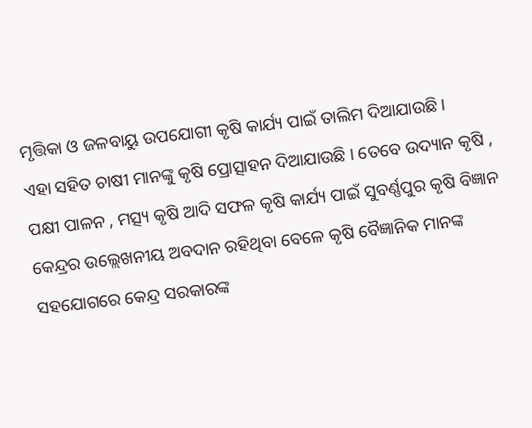ମୃତ୍ତିକା ଓ ଜଳବାୟୁ ଉପଯୋଗୀ କୃଷି କାର୍ଯ୍ୟ ପାଇଁ ତାଲିମ ଦିଆଯାଉଛି।
ଏହା ସହିତ ଚାଷୀ ମାନଙ୍କୁ କୃଷି ପ୍ରୋତ୍ସାହନ ଦିଆଯାଉଛି । ତେବେ ଉଦ୍ୟାନ କୃଷି , ପକ୍ଷୀ ପାଳନ , ମତ୍ସ୍ୟ କୃଷି ଆଦି ସଫଳ କୃଷି କାର୍ଯ୍ୟ ପାଇଁ ସୁବର୍ଣ୍ଣପୁର କୃଷି ବିଜ୍ଞାନ କେନ୍ଦ୍ରର ଉଲ୍ଲେଖନୀୟ ଅବଦାନ ରହିଥିବା ବେଳେ କୃଷି ବୈଜ୍ଞାନିକ ମାନଙ୍କ ସହଯୋଗରେ କେନ୍ଦ୍ର ସରକାରଙ୍କ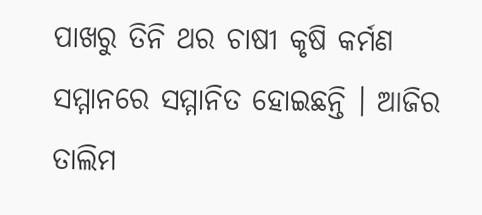ପାଖରୁ ତିନି ଥର ଚାଷୀ କୃଷି କର୍ମଣ ସମ୍ମାନରେ ସମ୍ମାନିତ ହୋଇଛନ୍ତି । ଆଜିର ତାଲିମ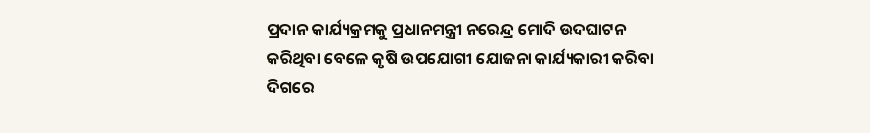ପ୍ରଦାନ କାର୍ଯ୍ୟକ୍ରମକୁ ପ୍ରଧାନମନ୍ତ୍ରୀ ନରେନ୍ଦ୍ର ମୋଦି ଉଦଘାଟନ କରିଥିବା ବେଳେ କୃଷି ଉପଯୋଗୀ ଯୋଜନା କାର୍ଯ୍ୟକାରୀ କରିବା ଦିଗରେ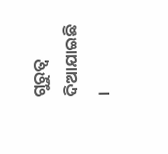ଗୁରୁତ୍ବ ଦିଆଯାଇଛି ।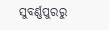ସୁବର୍ଣ୍ଣପୁରରୁ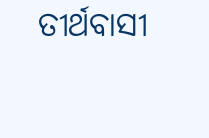ତୀର୍ଥବାସୀ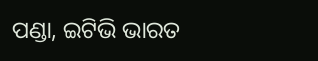ପଣ୍ଡା, ଇଟିଭି ଭାରତ